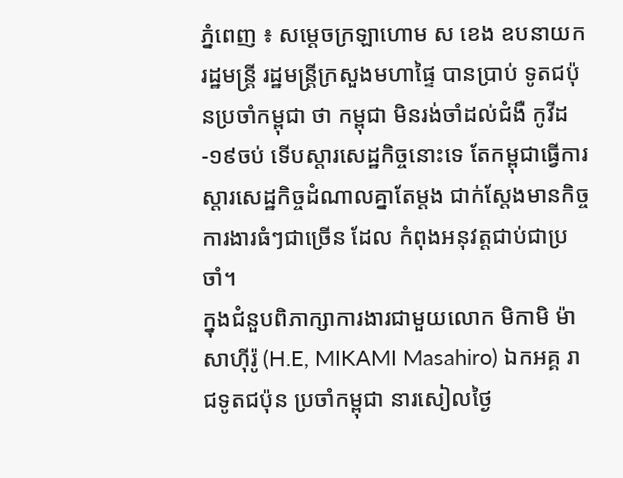ភ្នំពេញ ៖ សម្ដេចក្រឡាហោម ស ខេង ឧបនាយករដ្ឋមន្ដ្រី រដ្ឋមន្ដ្រីក្រសួងមហាផ្ទៃ បានប្រាប់ ទូតជប៉ុនប្រចាំកម្ពុជា ថា កម្ពុជា មិនរង់ចាំដល់ជំងឺ កូវីដ-១៩ចប់ ទើបស្តារសេដ្ឋកិច្ចនោះទេ តែកម្ពុជាធ្វើការស្តារសេដ្ឋកិច្ចដំណាលគ្នាតែម្តង ជាក់ស្តែងមានកិច្ចការងារធំៗជាច្រើន ដែល កំពុងអនុវត្តជាប់ជាប្រចាំ។
ក្នុងជំនួបពិភាក្សាការងារជាមួយលោក មិកាមិ ម៉ាសាហ៊ីរ៉ូ (H.E, MIKAMI Masahiro) ឯកអគ្គ រាជទូតជប៉ុន ប្រចាំកម្ពុជា នារសៀលថ្ងៃ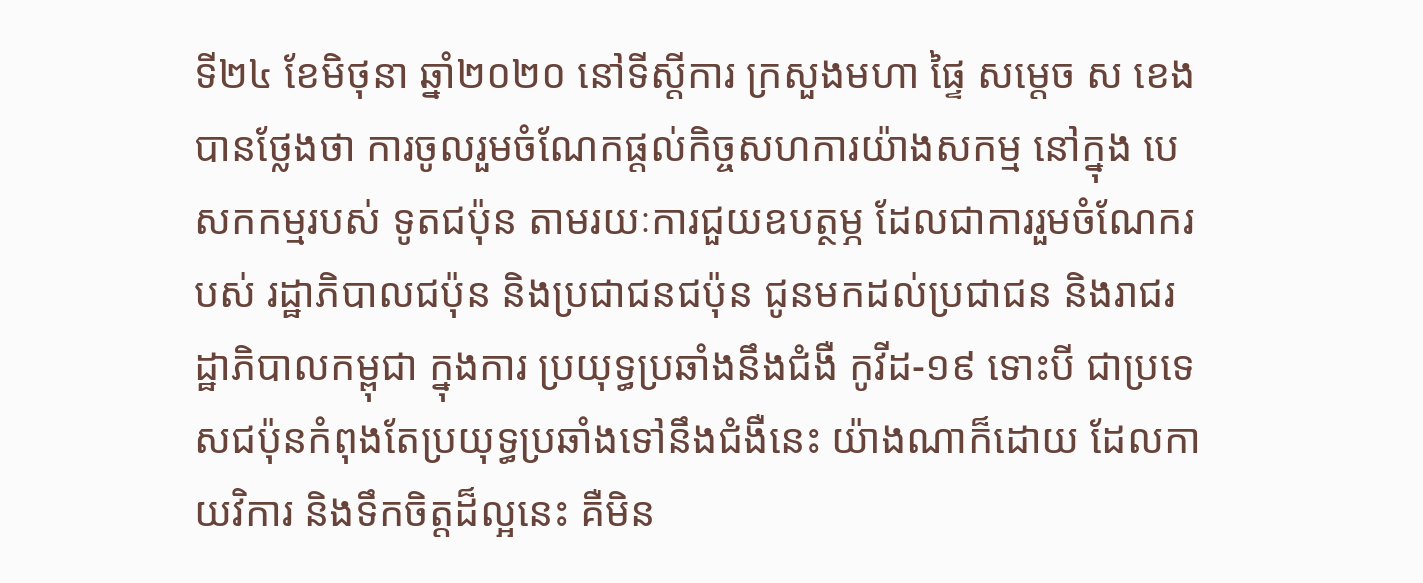ទី២៤ ខែមិថុនា ឆ្នាំ២០២០ នៅទីស្ដីការ ក្រសួងមហា ផ្ទៃ សម្តេច ស ខេង បានថ្លែងថា ការចូលរួមចំណែកផ្តល់កិច្ចសហការយ៉ាងសកម្ម នៅក្នុង បេសកកម្មរបស់ ទូតជប៉ុន តាមរយៈការជួយឧបត្ថម្ភ ដែលជាការរួមចំណែករបស់ រដ្ឋាភិបាលជប៉ុន និងប្រជាជនជប៉ុន ជូនមកដល់ប្រជាជន និងរាជរដ្ឋាភិបាលកម្ពុជា ក្នុងការ ប្រយុទ្ធប្រឆាំងនឹងជំងឺ កូវីដ-១៩ ទោះបី ជាប្រទេសជប៉ុនកំពុងតែប្រយុទ្ធប្រឆាំងទៅនឹងជំងឺនេះ យ៉ាងណាក៏ដោយ ដែលកាយវិការ និងទឹកចិត្តដ៏ល្អនេះ គឺមិន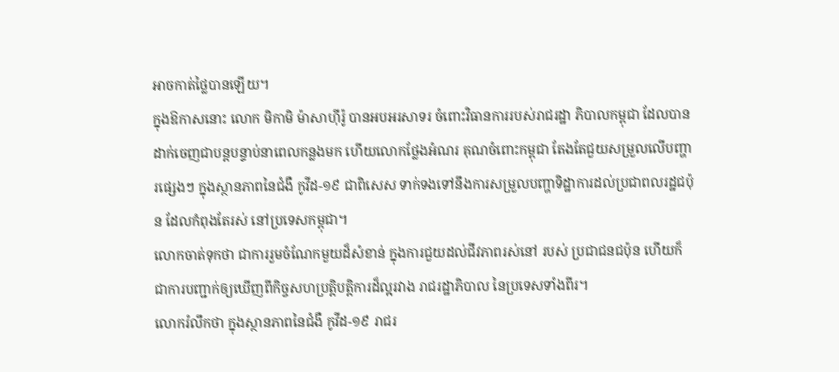អាចកាត់ថ្លៃបានឡើយ។
ក្នុងឱកាសនោះ លោក មិកាមិ ម៉ាសាហ៊ីរ៉ូ បានអបអរសាទរ ចំពោះវិធានការរបស់រាជរដ្ឋា ភិបាលកម្ពុជា ដែលបានដាក់ចេញជាបន្តបន្ទាប់នាពេលកន្លងមក ហើយលោកថ្លែងអំណរ គុណចំពោះកម្ពុជា តែងតែជួយសម្រួលលើបញ្ហារផ្សេងៗ ក្នុងស្ថានភាពនៃជំងឺ កូវីដ-១៩ ជាពិសេស ទាក់ទងទៅនឹងការសម្រួលបញ្ហាទិដ្ឋាការដល់ប្រជាពលរដ្ឋជប៉ុន ដែលកំពុងតែរស់ នៅប្រទេសកម្ពុជា។
លោកចាត់ទុកថា ជាការរួមចំណែកមួយដ៏សំខាន់ ក្នុងការជួយដល់ជីវភាពរស់នៅ របស់ ប្រជាជនជប៉ុន ហើយក៏ជាការបញ្ជាក់ឲ្យឃើញពីកិច្ចសហប្រតិ្តបត្តិការដ៏ល្អរវាង រាជរដ្ឋាភិបាល នៃប្រទេសទាំងពីរ។
លោករំលឹកថា ក្នុងស្ថានភាពនៃជំងឺ កូវីដ-១៩ រាជរ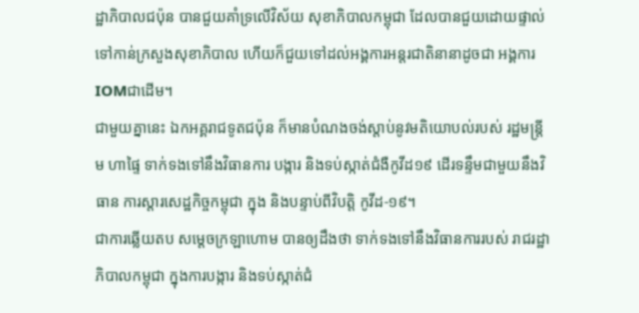ដ្ឋាភិបាលជប៉ុន បានជួយគាំទ្រលើវិស័យ សុខាភិបាលកម្ពុជា ដែលបានជួយដោយផ្ទាល់ទៅកាន់ក្រសួងសុខាភិបាល ហើយក៏ជួយទៅដល់អង្គការអន្តរជាតិនានាដូចជា អង្គការIOMជាដើម។
ជាមួយគ្នានេះ ឯកអគ្គរាជទូតជប៉ុន ក៏មានបំណងចង់ស្តាប់នូវមតិយោបល់របស់ រដ្ឋមន្ដ្រីម ហាផ្ទៃ ទាក់ទងទៅនឹងវិធានការ បង្ការ និងទប់ស្កាត់ជំងឺកូវីដ១៩ ដើរទន្ទឹមជាមួយនឹងវិធាន ការស្តារសេដ្ឋកិច្ចកម្ពុជា ក្នុង និងបន្ទាប់ពីវិបត្តិ កូវីដ-១៩។
ជាការឆ្លើយតប សម្ដេចក្រឡាហោម បានឲ្យដឹងថា ទាក់ទងទៅនឹងវិធានការរបស់ រាជរដ្ឋាភិបាលកម្ពុជា ក្នុងការបង្ការ និងទប់ស្កាត់ជំ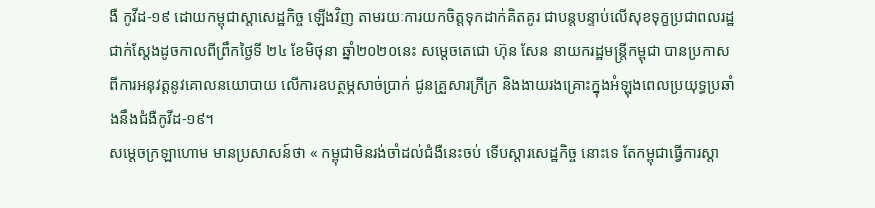ងឺ កូវីដ-១៩ ដោយកម្ពុជាស្តាសេដ្ឋកិច្ច ឡើងវិញ តាមរយៈការយកចិត្តទុកដាក់គិតគូរ ជាបន្តបន្ទាប់លើសុខទុក្ខប្រជាពលរដ្ឋ ជាក់ស្តែងដូចកាលពីព្រឹកថ្ងៃទី ២៤ ខែមិថុនា ឆ្នាំ២០២០នេះ សម្តេចតេជោ ហ៊ុន សែន នាយករដ្ឋមន្រ្តីកម្ពុជា បានប្រកាសពីការអនុវត្តនូវគោលនយោបាយ លើការឧបត្ថម្ភសាច់ប្រាក់ ជូនគ្រួសារក្រីក្រ និងងាយរងគ្រោះក្នុងអំឡុងពេលប្រយុទ្ធប្រឆាំងនឹងជំងឺកូវីដ-១៩។
សម្តេចក្រឡាហោម មានប្រសាសន៍ថា « កម្ពុជាមិនរង់ចាំដល់ជំងឺនេះចប់ ទើបស្តារសេដ្ឋកិច្ច នោះទេ តែកម្ពុជាធ្វើការស្តា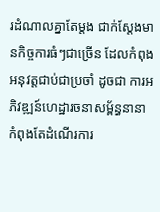រដំណាលគ្នាតែម្តង ជាក់ស្តែងមានកិច្ចការធំៗជាច្រើន ដែលកំពុង អនុវត្តជាប់ជាប្រចាំ ដូចជា ការអភិវឌ្ឍន៍ហេដ្ឋារចនាសម្ព័ន្ធនានា កំពុងតែដំណើរការ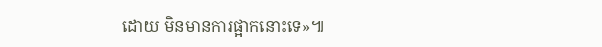ដោយ មិនមានការផ្អាកនោះទេ»៕